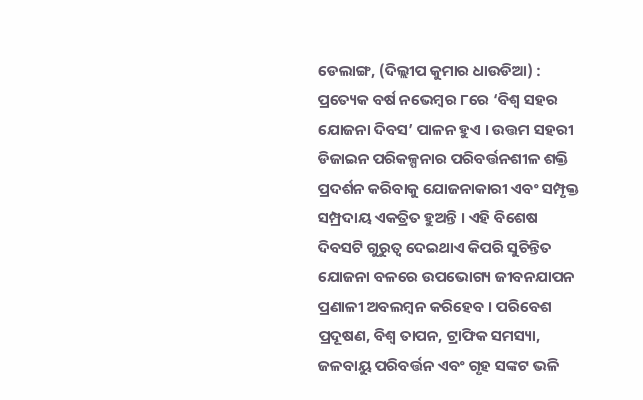ଡେଲାଙ୍ଗ, (ଦିଲ୍ଲୀପ କୁମାର ଧାଉଡିଆ) : ପ୍ରତ୍ୟେକ ବର୍ଷ ନଭେମ୍ବର ୮ରେ ‘ବିଶ୍ୱ ସହର ଯୋଜନା ଦିବସ’ ପାଳନ ହୁଏ । ଉତ୍ତମ ସହରୀ ଡିଜାଇନ ପରିକଳ୍ପନାର ପରିବର୍ତ୍ତନଶୀଳ ଶକ୍ତି ପ୍ରଦର୍ଶନ କରିବାକୁ ଯୋଜନାକାରୀ ଏବଂ ସମ୍ପୃକ୍ତ ସମ୍ପ୍ରଦାୟ ଏକତ୍ରିତ ହୁଅନ୍ତି । ଏହି ବିଶେଷ ଦିବସଟି ଗୁରୁତ୍ଵ ଦେଇଥାଏ କିପରି ସୁଚିନ୍ତିତ ଯୋଜନା ବଳରେ ଉପଭୋଗ୍ୟ ଜୀବନଯାପନ ପ୍ରଣାଳୀ ଅବଲମ୍ବନ କରିହେବ । ପରିବେଶ ପ୍ରଦୂଷଣ, ବିଶ୍ଵ ତାପନ, ଟ୍ରାଫିକ ସମସ୍ୟା, ଜଳବାୟୁ ପରିବର୍ତ୍ତନ ଏବଂ ଗୃହ ସଙ୍କଟ ଭଳି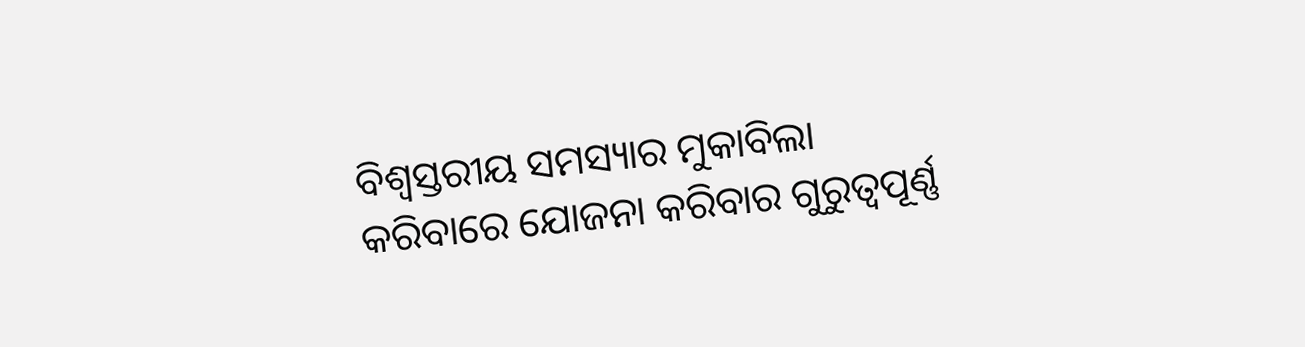ବିଶ୍ଵସ୍ତରୀୟ ସମସ୍ୟାର ମୁକାବିଲା କରିବାରେ ଯୋଜନା କରିବାର ଗୁରୁତ୍ୱପୂର୍ଣ୍ଣ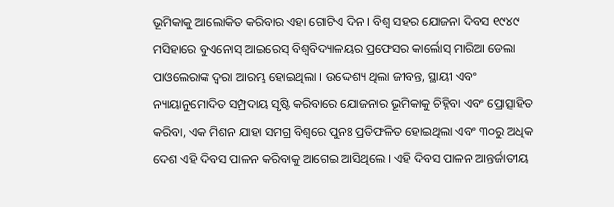ଭୂମିକାକୁ ଆଲୋକିତ କରିବାର ଏହା ଗୋଟିଏ ଦିନ । ବିଶ୍ଵ ସହର ଯୋଜନା ଦିବସ ୧୯୪୯ ମସିହାରେ ବୁଏନୋସ୍ ଆଇରେସ୍ ବିଶ୍ୱବିଦ୍ୟାଳୟର ପ୍ରଫେସର କାର୍ଲୋସ୍ ମାରିଆ ଡେଲା ପାଓଲେରାଙ୍କ ଦ୍ଵରା ଆରମ୍ଭ ହୋଇଥିଲା । ଉଦ୍ଦେଶ୍ୟ ଥିଲା ଜୀବନ୍ତ, ସ୍ଥାୟୀ ଏବଂ ନ୍ୟାୟାନୁମୋଦିତ ସମ୍ପ୍ରଦାୟ ସୃଷ୍ଟି କରିବାରେ ଯୋଜନାର ଭୂମିକାକୁ ଚିହ୍ନିବା ଏବଂ ପ୍ରୋତ୍ସାହିତ କରିବା, ଏକ ମିଶନ ଯାହା ସମଗ୍ର ବିଶ୍ୱରେ ପୁନଃ ପ୍ରତିଫଳିତ ହୋଇଥିଲା ଏବଂ ୩୦ରୁ ଅଧିକ ଦେଶ ଏହି ଦିବସ ପାଳନ କରିବାକୁ ଆଗେଇ ଆସିଥିଲେ । ଏହି ଦିବସ ପାଳନ ଆନ୍ତର୍ଜାତୀୟ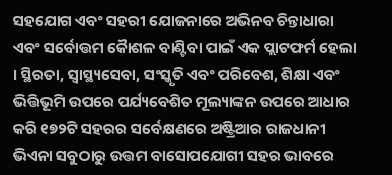ସହଯୋଗ ଏବଂ ସହରୀ ଯୋଜନାରେ ଅଭିନବ ଚିନ୍ତାଧାରା ଏବଂ ସର୍ବୋତ୍ତମ କୈାଶଳ ବାଣ୍ଟିବା ପାଇଁ ଏକ ପ୍ଲାଟଫର୍ମ ହେଲା । ସ୍ଥିରତା, ସ୍ୱାସ୍ଥ୍ୟସେବା, ସଂସ୍କୃତି ଏବଂ ପରିବେଶ, ଶିକ୍ଷା ଏବଂ ଭିତ୍ତିଭୂମି ଉପରେ ପର୍ଯ୍ୟବେଶିତ ମୂଲ୍ୟାଙ୍କନ ଉପରେ ଆଧାର କରି ୧୭୨ଟି ସହରର ସର୍ବେକ୍ଷଣରେ ଅଷ୍ଟ୍ରିଆର ରାଜଧାନୀ ଭିଏନା ସବୁଠାରୁ ଉତ୍ତମ ବାସୋପଯୋଗୀ ସହର ଭାବରେ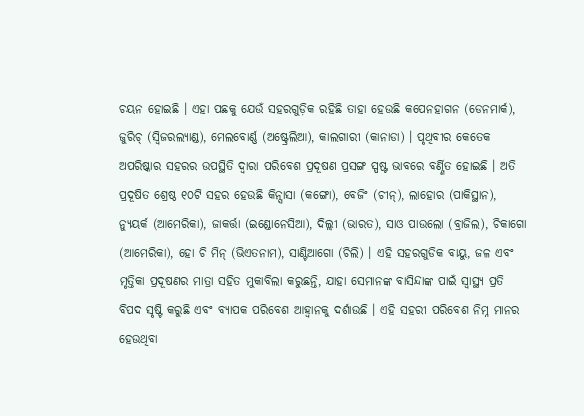ଚୟନ ହୋଇଛି । ଏହା ପଛକୁ ଯେଉଁ ସହରଗୁଡ଼ିକ ରହିଛି ତାହା ହେଉଛି କପେନହାଗନ (ଡେନମାର୍କ), ଜୁରିଚ୍ (ସ୍ୱିଜରଲ୍ୟାଣ୍ଡ), ମେଲବୋର୍ଣ୍ଣ (ଅଷ୍ଟ୍ରେଲିଆ), କାଲଗାରୀ (କାନାଡା) । ପୃଥିବୀର କେତେକ ଅପରିଷ୍କାର ସହରର ଉପସ୍ଥିତି ଦ୍ୱାରା ପରିବେଶ ପ୍ରଦୂଷଣ ପ୍ରସଙ୍ଗ ସ୍ପଷ୍ଟ ଭାବରେ ବର୍ଣ୍ଣିତ ହୋଇଛି । ଅତି ପ୍ରଦୂଷିତ ଶ୍ରେଷ୍ଠ ୧୦ଟି ସହର ହେଉଛି କିନ୍ସାସା (କଙ୍ଗୋ), ବେଜିଂ (ଚୀନ୍), ଲାହୋର (ପାକିସ୍ଥାନ), ନ୍ୟୁୟର୍କ (ଆମେରିକା), ଜାକର୍ତ୍ତା (ଇଣ୍ଡୋନେସିଆ), ଦିଲ୍ଲୀ (ଭାରତ), ସାଓ ପାଉଲୋ (ବ୍ରାଜିଲ), ଚିକାଗୋ (ଆମେରିକା), ହୋ ଚି ମିନ୍ (ଭିଏତନାମ), ସାଣ୍ଟିଆଗୋ (ଚିଲି) । ଏହି ସହରଗୁଡିକ ବାୟୁ, ଜଳ ଏବଂ ମୃତ୍ତିକା ପ୍ରଦୂଷଣର ମାତ୍ରା ସହିତ ମୁକାବିଲା କରୁଛନ୍ତି, ଯାହା ସେମାନଙ୍କ ବାସିନ୍ଦାଙ୍କ ପାଇଁ ସ୍ୱାସ୍ଥ୍ୟ ପ୍ରତି ବିପଦ ସୃଷ୍ଟି କରୁଛି ଏବଂ ବ୍ୟାପକ ପରିବେଶ ଆହ୍ଵାନକୁ ଦର୍ଶାଉଛି । ଏହି ସହରୀ ପରିବେଶ ନିମ୍ନ ମାନର ହେଉଥିବା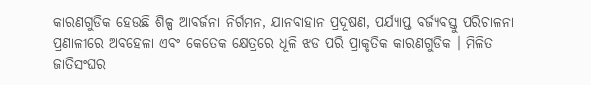କାରଣଗୁଡିକ ହେଉଛି ଶିଳ୍ପ ଆବର୍ଜନା ନିର୍ଗମନ, ଯାନବାହାନ ପ୍ରଦୂଷଣ, ପର୍ଯ୍ୟାପ୍ତ ବର୍ଜ୍ୟବସ୍ତୁ ପରିଚାଳନା ପ୍ରଣାଳୀରେ ଅବହେଳା ଏବଂ କେତେକ କ୍ଷେତ୍ରରେ ଧୂଳି ଝଡ ପରି ପ୍ରାକୃତିକ କାରଣଗୁଡିକ । ମିଳିତ ଜାତିସଂଘର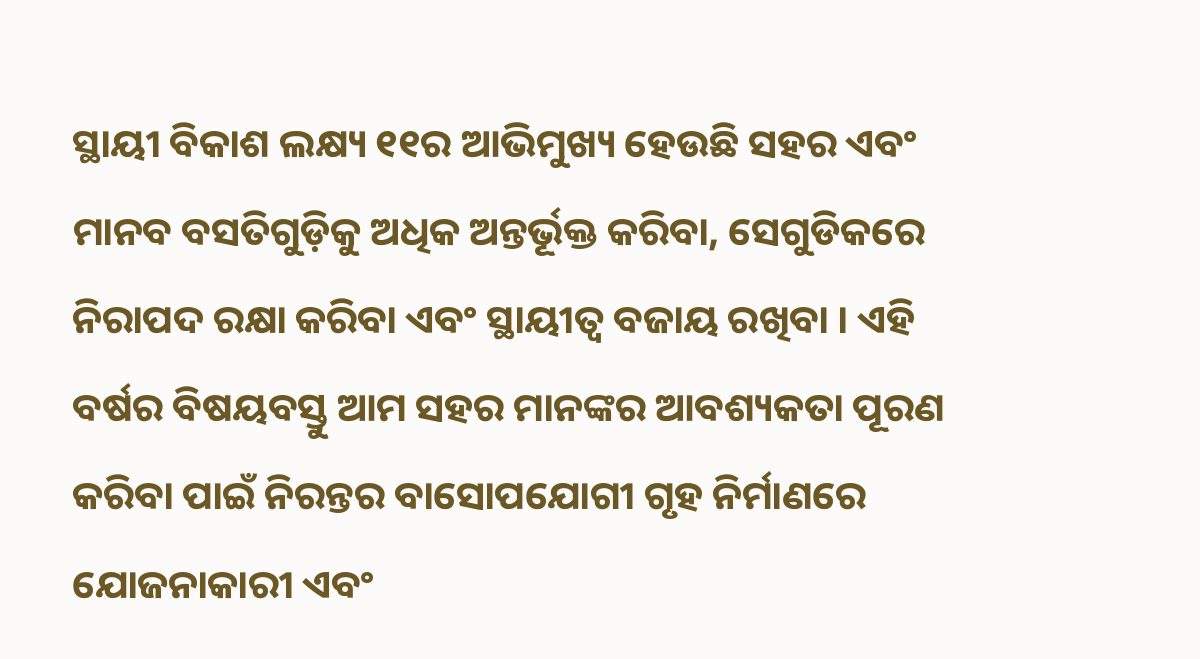ସ୍ଥାୟୀ ବିକାଶ ଲକ୍ଷ୍ୟ ୧୧ର ଆଭିମୁଖ୍ୟ ହେଉଛି ସହର ଏବଂ ମାନବ ବସତିଗୁଡ଼ିକୁ ଅଧିକ ଅନ୍ତର୍ଭୂକ୍ତ କରିବା, ସେଗୁଡିକରେ ନିରାପଦ ରକ୍ଷା କରିବା ଏବଂ ସ୍ଥାୟୀତ୍ୱ ବଜାୟ ରଖିବା । ଏହି ବର୍ଷର ବିଷୟବସ୍ତୁ ଆମ ସହର ମାନଙ୍କର ଆବଶ୍ୟକତା ପୂରଣ କରିବା ପାଇଁ ନିରନ୍ତର ବାସୋପଯୋଗୀ ଗୃହ ନିର୍ମାଣରେ ଯୋଜନାକାରୀ ଏବଂ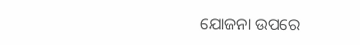ଯୋଜନା ଉପରେ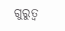ଗୁରୁତ୍ୱ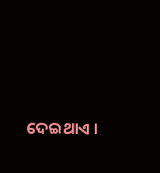ଦେଇଥାଏ ।